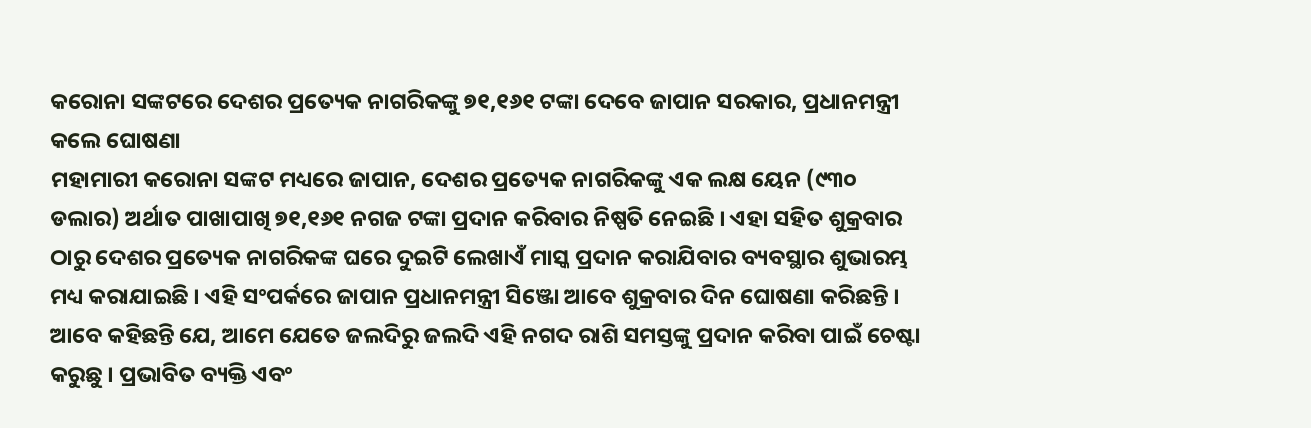କରୋନା ସଙ୍କଟରେ ଦେଶର ପ୍ରତ୍ୟେକ ନାଗରିକଙ୍କୁ ୭୧,୧୬୧ ଟଙ୍କା ଦେବେ ଜାପାନ ସରକାର, ପ୍ରଧାନମନ୍ତ୍ରୀ କଲେ ଘୋଷଣା
ମହାମାରୀ କରୋନା ସଙ୍କଟ ମଧ୍ୟରେ ଜାପାନ, ଦେଶର ପ୍ରତ୍ୟେକ ନାଗରିକଙ୍କୁ ଏକ ଲକ୍ଷ ୟେନ (୯୩୦ ଡଲାର) ଅର୍ଥାତ ପାଖାପାଖି ୭୧,୧୬୧ ନଗଜ ଟଙ୍କା ପ୍ରଦାନ କରିବାର ନିଷ୍ପତି ନେଇଛି । ଏହା ସହିତ ଶୁକ୍ରବାର ଠାରୁ ଦେଶର ପ୍ରତ୍ୟେକ ନାଗରିକଙ୍କ ଘରେ ଦୁଇଟି ଲେଖାଏଁ ମାସ୍କ ପ୍ରଦାନ କରାଯିବାର ବ୍ୟବସ୍ଥାର ଶୁଭାରମ୍ଭ ମଧ୍ୟ କରାଯାଇଛି । ଏହି ସଂପର୍କରେ ଜାପାନ ପ୍ରଧାନମନ୍ତ୍ରୀ ସିଞ୍ଜୋ ଆବେ ଶୁକ୍ରବାର ଦିନ ଘୋଷଣା କରିଛନ୍ତି ।
ଆବେ କହିଛନ୍ତି ଯେ, ଆମେ ଯେତେ ଜଲଦିରୁ ଜଲଦି ଏହି ନଗଦ ରାଶି ସମସ୍ତଙ୍କୁ ପ୍ରଦାନ କରିବା ପାଇଁ ଚେଷ୍ଟା କରୁଛୁ । ପ୍ରଭାବିତ ବ୍ୟକ୍ତି ଏବଂ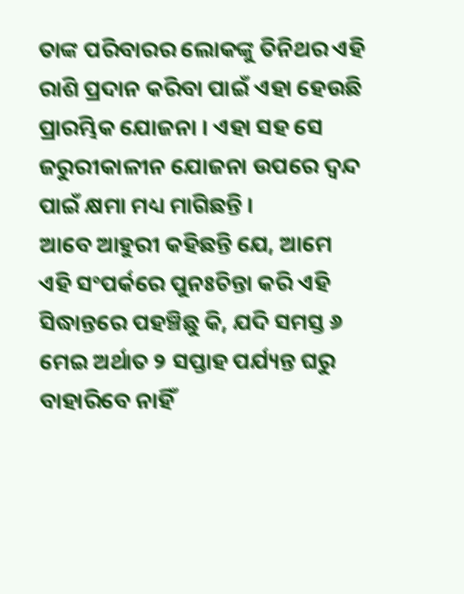ତାଙ୍କ ପରିବାରର ଲୋକଙ୍କୁ ତିନିଥର ଏହି ରାଶି ପ୍ରଦାନ କରିବା ପାଇଁ ଏହା ହେଉଛି ପ୍ରାରମ୍ଭିକ ଯୋଜନା । ଏହା ସହ ସେ ଜରୁରୀକାଳୀନ ଯୋଜନା ଉପରେ ଦ୍ୱନ୍ଦ ପାଇଁ କ୍ଷମା ମଧ୍ୟ ମାଗିଛନ୍ତି ।
ଆବେ ଆହୁରୀ କହିଛନ୍ତି ଯେ, ଆମେ ଏହି ସଂପର୍କରେ ପୁନଃଚିନ୍ତା କରି ଏହି ସିଦ୍ଧାନ୍ତରେ ପହଞ୍ଚିଛୁ କି, ଯଦି ସମସ୍ତ ୬ ମେଇ ଅର୍ଥାତ ୨ ସପ୍ତାହ ପର୍ଯ୍ୟନ୍ତ ଘରୁ ବାହାରିବେ ନାହିଁ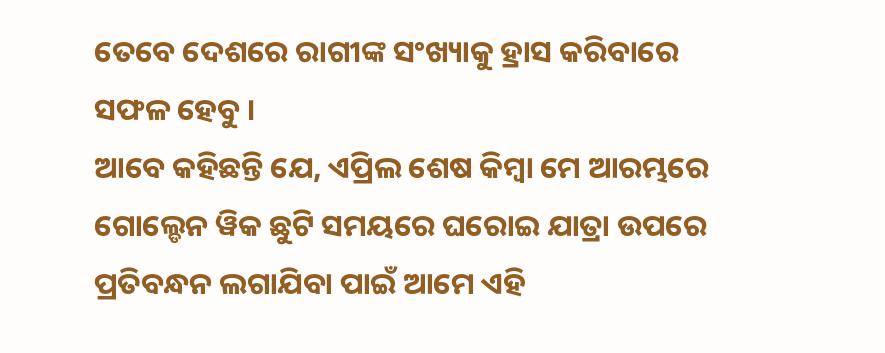ତେବେ ଦେଶରେ ରାଗୀଙ୍କ ସଂଖ୍ୟାକୁ ହ୍ରାସ କରିବାରେ ସଫଳ ହେବୁ ।
ଆବେ କହିଛନ୍ତି ଯେ, ଏପ୍ରିଲ ଶେଷ କିମ୍ବା ମେ ଆରମ୍ଭରେ ଗୋଲ୍ଡେନ ୱିକ ଛୁଟି ସମୟରେ ଘରୋଇ ଯାତ୍ରା ଉପରେ ପ୍ରତିବନ୍ଧନ ଲଗାଯିବା ପାଇଁ ଆମେ ଏହି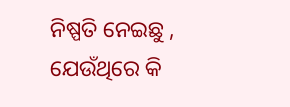ନିଷ୍ପତି ନେଇଛୁ , ଯେଉଁଥିରେ କି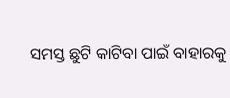ସମସ୍ତ ଛୁଟି କାଟିବା ପାଇଁ ବାହାରକୁ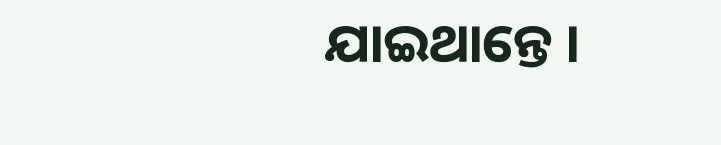ଯାଇଥାନ୍ତେ ।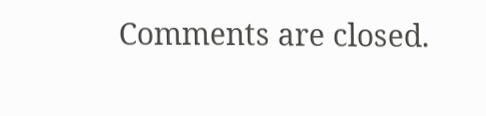Comments are closed.